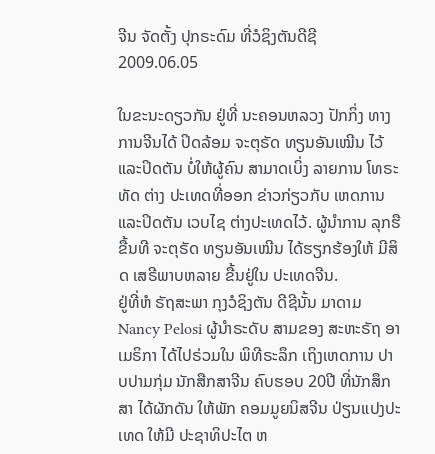ຈີນ ຈັດຕັ້ງ ປຸກຣະດົມ ທີ່ວໍຊິງຕັນດີຊີ
2009.06.05

ໃນຂະນະດຽວກັນ ຢູ່ທີ່ ນະຄອນຫລວງ ປັກກິ່ງ ທາງການຈີນໄດ້ ປິດລ້ອມ ຈະຕຸຣັດ ທຽນອັນເໝີນ ໄວ້ແລະປິດຕັນ ບໍ່ໃຫ້ຜູ້ຄົນ ສາມາດເບິ່ງ ລາຍການ ໂທຣະທັດ ຕ່າງ ປະເທດທີ່ອອກ ຂ່າວກ່ຽວກັບ ເຫດການ ແລະປິດຕັນ ເວບໄຊ ຕ່າງປະເທດໄວ້. ຜູ້ນໍາການ ລຸກຮືຂື້ນທີ ຈະຕຸຣັດ ທຽນອັນເໝີນ ໄດ້ຮຽກຮ້ອງໃຫ້ ມີສິດ ເສຣີພາບຫລາຍ ຂື້ນຢູ່ໃນ ປະເທດຈີນ.
ຢູ່ທີ່ຫໍ ຣັຖສະພາ ກຸງວໍຊິງຕັນ ດີຊີນັ້ນ ມາດາມ Nancy Pelosi ຜູ້ນໍາຣະດັບ ສາມຂອງ ສະຫະຣັຖ ອາເມຣິກາ ໄດ້ໄປຣ່ວມໃນ ພິທີຣະລຶກ ເຖິງເຫດການ ປາບປາມກຸ່ມ ນັກສືກສາຈີນ ຄົບຮອບ 20ປີ ທີ່ນັກສຶກສາ ໄດ້ຜັກດັນ ໃຫ້ພັກ ຄອມມູຍນິສຈີນ ປ່ຽນແປງປະເທດ ໃຫ້ມີ ປະຊາທິປະໄຕ ຫ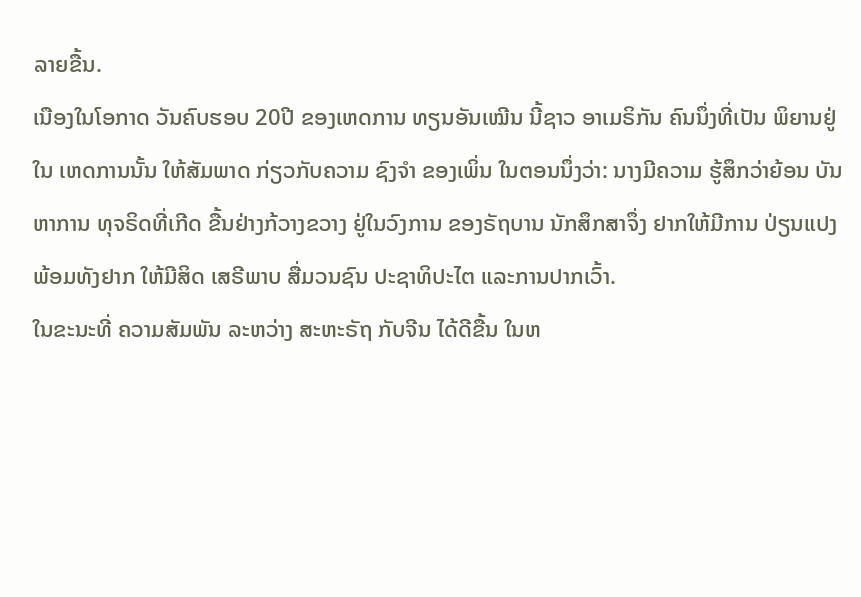ລາຍຂື້ນ.
ເນືອງໃນໂອກາດ ວັນຄົບຮອບ 20ປີ ຂອງເຫດການ ທຽນອັນເໝີນ ນີ້ຊາວ ອາເມຣິກັນ ຄົນນຶ່ງທີ່ເປັນ ພິຍານຢູ່ໃນ ເຫດການນັ້ນ ໃຫ້ສັມພາດ ກ່ຽວກັບຄວາມ ຊົງຈໍາ ຂອງເພິ່ນ ໃນຕອນນຶ່ງວ່າ: ນາງມີຄວາມ ຮູ້ສຶກວ່າຍ້ອນ ບັນຫາການ ທຸຈຣິດທີ່ເກີດ ຂື້ນຢ່າງກ້ວາງຂວາງ ຢູ່ໃນວົງການ ຂອງຣັຖບານ ນັກສຶກສາຈຶ່ງ ຢາກໃຫ້ມີການ ປ່ຽນແປງ ພ້ອມທັງຢາກ ໃຫ້ມີສິດ ເສຣີພາບ ສື່ມວນຊົນ ປະຊາທິປະໄຕ ແລະການປາກເວົ້າ.
ໃນຂະນະທີ່ ຄວາມສັມພັນ ລະຫວ່າງ ສະຫະຣັຖ ກັບຈີນ ໄດ້ດີຂື້ນ ໃນຫ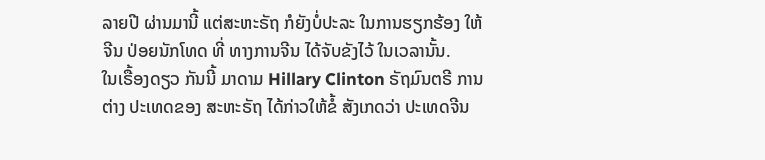ລາຍປີ ຜ່ານມານີ້ ແຕ່ສະຫະຣັຖ ກໍຍັງບໍ່ປະລະ ໃນການຮຽກຮ້ອງ ໃຫ້ຈີນ ປ່ອຍນັກໂທດ ທີ່ ທາງການຈີນ ໄດ້ຈັບຂັງໄວ້ ໃນເວລານັ້ນ.
ໃນເຣື້ອງດຽວ ກັນນີ້ ມາດາມ Hillary Clinton ຣັຖມົນຕຣີ ການຕ່າງ ປະເທດຂອງ ສະຫະຣັຖ ໄດ້ກ່າວໃຫ້ຂໍ້ ສັງເກດວ່າ ປະເທດຈີນ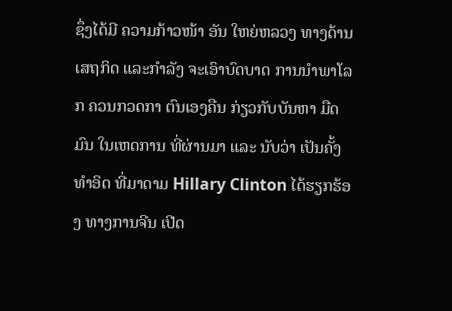ຊຶ່ງໄດ້ມີ ຄວາມກ້າວໜ້າ ອັນ ໃຫຍ່ຫລວງ ທາງດ້ານ ເສຖກິດ ແລະກໍາລັງ ຈະເອົາບົດບາດ ການນໍາພາໂລກ ຄວນກວດກາ ຕົນເອງຄືນ ກ່ຽວກັບບັນຫາ ມືດມົນ ໃນເຫດການ ທີ່ຜ່ານມາ ແລະ ນັບວ່າ ເປັນຄັ້ງທໍາອິດ ທີ່ມາດາມ Hillary Clinton ໄດ້ຮຽກຮ້ອງ ທາງການຈີນ ເປີດ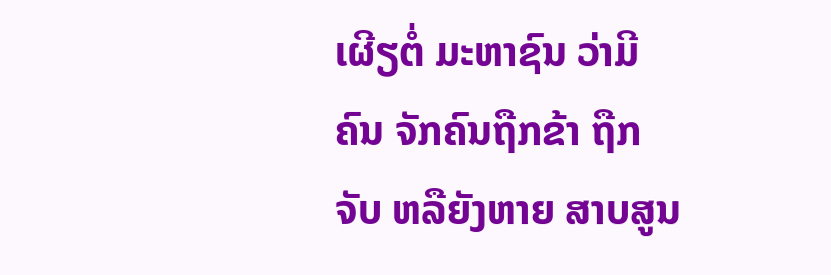ເຜີຽຕໍ່ ມະຫາຊົນ ວ່າມີຄົນ ຈັກຄົນຖືກຂ້າ ຖືກຈັບ ຫລືຍັງຫາຍ ສາບສູນ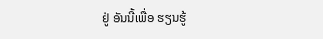ຢູ່ ອັນນີ້ເພື່ອ ຮຽນຮູ້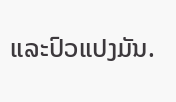ແລະປົວແປງມັນ.